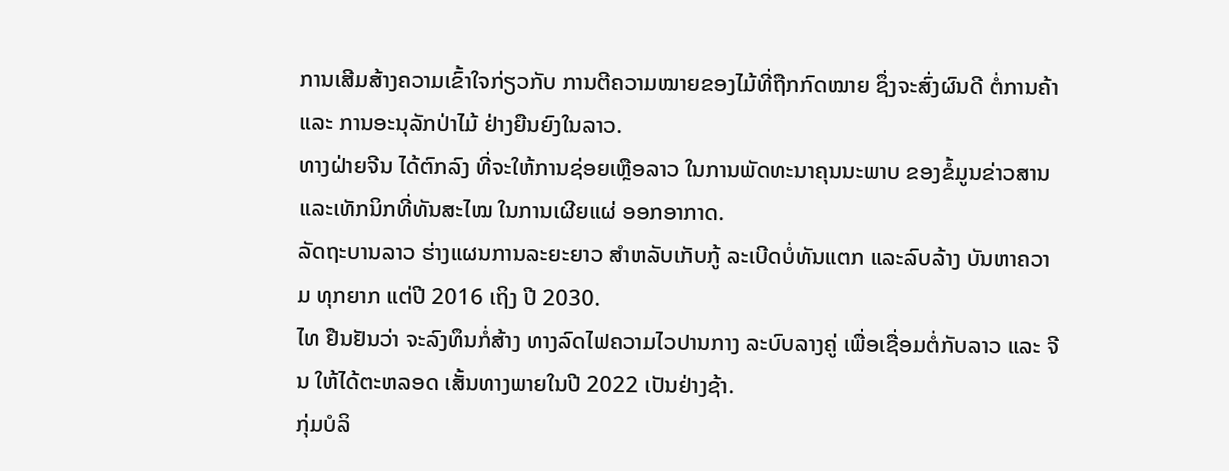ການເສີມສ້າງຄວາມເຂົ້າໃຈກ່ຽວກັບ ການຕີຄວາມໝາຍຂອງໄມ້ທີ່ຖືກກົດໝາຍ ຊຶ່ງຈະສົ່ງຜົນດີ ຕໍ່ການຄ້າ ແລະ ການອະນຸລັກປ່າໄມ້ ຢ່າງຍືນຍົງໃນລາວ.
ທາງຝ່າຍຈີນ ໄດ້ຕົກລົງ ທີ່ຈະໃຫ້ການຊ່ອຍເຫຼືອລາວ ໃນການພັດທະນາຄຸນນະພາບ ຂອງຂໍ້ມູນຂ່າວສານ ແລະເທັກນິກທີ່ທັນສະໄໝ ໃນການເຜີຍແຜ່ ອອກອາກາດ.
ລັດຖະບານລາວ ຮ່າງແຜນການລະຍະຍາວ ສຳຫລັບເກັບກູ້ ລະເບີດບໍ່ທັນແຕກ ແລະລົບລ້າງ ບັນຫາຄວາມ ທຸກຍາກ ແຕ່ປີ 2016 ເຖິງ ປີ 2030.
ໄທ ຢືນຢັນວ່າ ຈະລົງທຶນກໍ່ສ້າງ ທາງລົດໄຟຄວາມໄວປານກາງ ລະບົບລາງຄູ່ ເພື່ອເຊື່ອມຕໍ່ກັບລາວ ແລະ ຈີນ ໃຫ້ໄດ້ຕະຫລອດ ເສັ້ນທາງພາຍໃນປີ 2022 ເປັນຢ່າງຊ້າ.
ກຸ່ມບໍລິ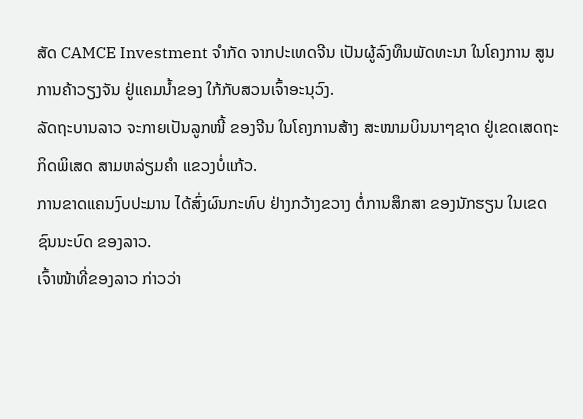ສັດ CAMCE Investment ຈຳກັດ ຈາກປະເທດຈີນ ເປັນຜູ້ລົງທຶນພັດທະນາ ໃນໂຄງການ ສູນການຄ້າວຽງຈັນ ຢູ່ແຄມນ້ຳຂອງ ໃກ້ກັບສວນເຈົ້າອະນຸວົງ.
ລັດຖະບານລາວ ຈະກາຍເປັນລູກໜີ້ ຂອງຈີນ ໃນໂຄງການສ້າງ ສະໜາມບິນນາໆຊາດ ຢູ່ເຂດເສດຖະກິດພິເສດ ສາມຫລ່ຽມຄຳ ແຂວງບໍ່ແກ້ວ.
ການຂາດແຄນງົບປະມານ ໄດ້ສົ່ງຜົນກະທົບ ຢ່າງກວ້າງຂວາງ ຕໍ່ການສຶກສາ ຂອງນັກຮຽນ ໃນເຂດຊົນນະບົດ ຂອງລາວ.
ເຈົ້າໜ້າທີ່ຂອງລາວ ກ່າວວ່າ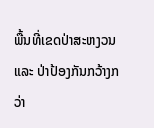ພື້ນທີ່ເຂດປ່າສະຫງວນ ແລະ ປ່າປ້ອງກັນກວ້າງກວ່າ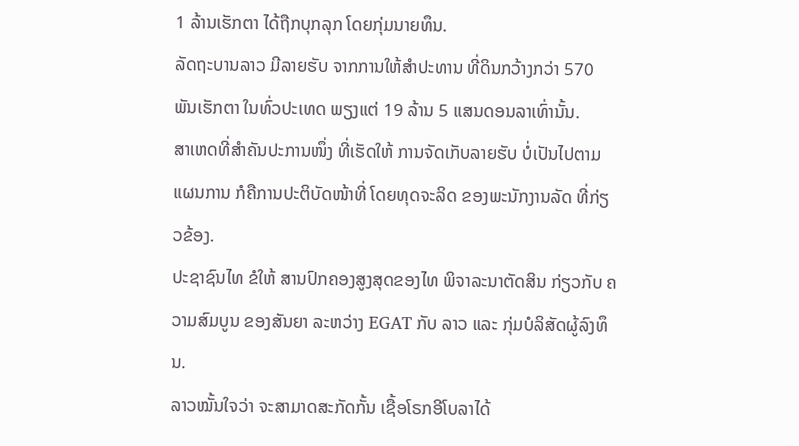1 ລ້ານເຮັກຕາ ໄດ້ຖືກບຸກລຸກ ໂດຍກຸ່ມນາຍທຶນ.
ລັດຖະບານລາວ ມີລາຍຮັບ ຈາກການໃຫ້ສຳປະທານ ທີ່ດິນກວ້າງກວ່າ 570 ພັນເຮັກຕາ ໃນທົ່ວປະເທດ ພຽງແຕ່ 19 ລ້ານ 5 ແສນດອນລາເທົ່ານັ້ນ.
ສາເຫດທີ່ສຳຄັນປະການໜຶ່ງ ທີ່ເຮັດໃຫ້ ການຈັດເກັບລາຍຮັບ ບໍ່ເປັນໄປຕາມແຜນການ ກໍຄືການປະຕິບັດໜ້າທີ່ ໂດຍທຸດຈະລິດ ຂອງພະນັກງານລັດ ທີ່ກ່ຽວຂ້ອງ.
ປະຊາຊົນໄທ ຂໍໃຫ້ ສານປົກຄອງສູງສຸດຂອງໄທ ພິຈາລະນາຕັດສິນ ກ່ຽວກັບ ຄວາມສົມບູນ ຂອງສັນຍາ ລະຫວ່າງ EGAT ກັບ ລາວ ແລະ ກຸ່ມບໍລິສັດຜູ້ລົງທຶນ.
ລາວໝັ້ນໃຈວ່າ ຈະສາມາດສະກັດກັ້ນ ເຊື້ອໂຣກອີໂບລາໄດ້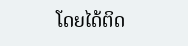ໂດຍໄດ້ຕິດ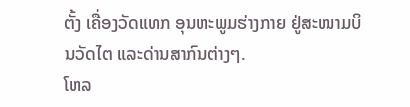ຕັ້ງ ເຄື່ອງວັດແທກ ອຸນຫະພູມຮ່າງກາຍ ຢູ່ສະໜາມບິນວັດໄຕ ແລະດ່ານສາກົນຕ່າງໆ.
ໂຫລ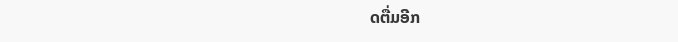ດຕື່ມອີກ